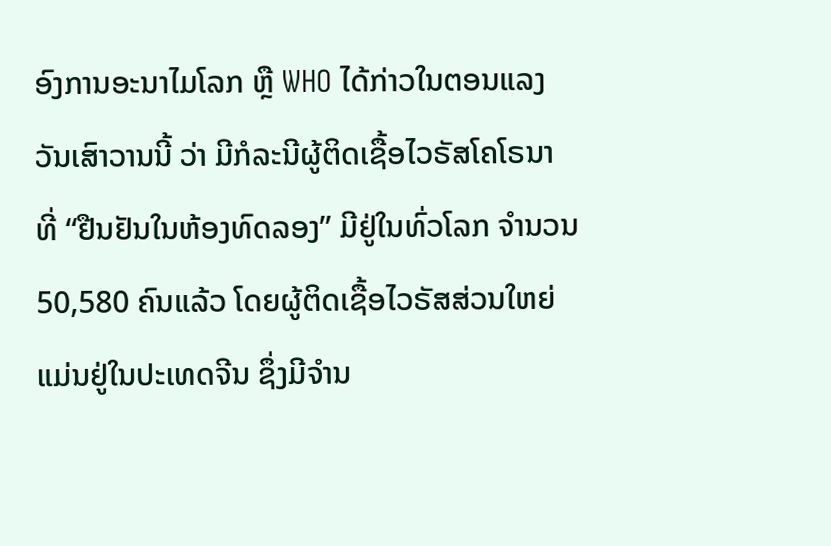ອົງການອະນາໄມໂລກ ຫຼື WHO ໄດ້ກ່າວໃນຕອນແລງວັນເສົາວານນີ້ ວ່າ ມີກໍລະນີຜູ້ຕິດເຊື້ອໄວຣັສໂຄໂຣນາ ທີ່ “ຢືນຢັນໃນຫ້ອງທົດລອງ” ມີຢູ່ໃນທົ່ວໂລກ ຈຳນວນ 50,580 ຄົນແລ້ວ ໂດຍຜູ້ຕິດເຊື້ອໄວຣັສສ່ວນໃຫຍ່ ແມ່ນຢູ່ໃນປະເທດຈີນ ຊຶ່ງມີຈຳນ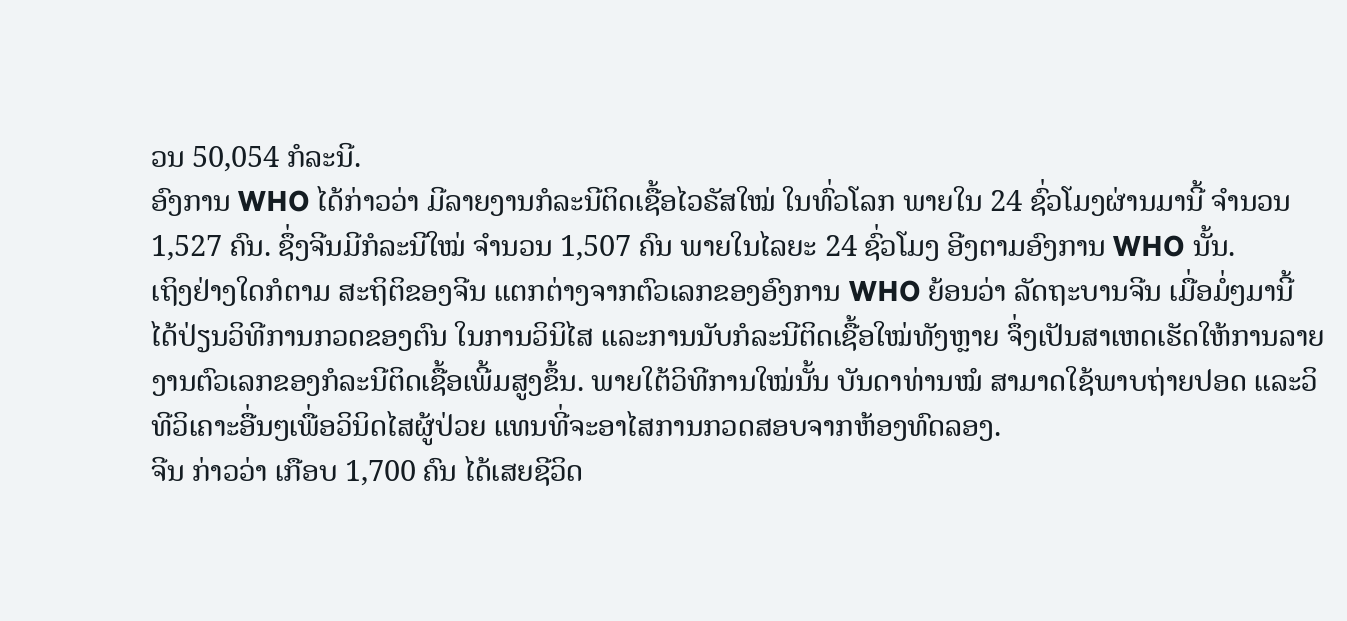ວນ 50,054 ກໍລະນີ.
ອົງການ WHO ໄດ້ກ່າວວ່າ ມີລາຍງານກໍລະນີຕິດເຊື້ອໄວຣັສໃໝ່ ໃນທົ່ວໂລກ ພາຍໃນ 24 ຊົ່ວໂມງຜ່ານມານີ້ ຈຳນວນ 1,527 ຄົນ. ຊຶ່ງຈີນມີກໍລະນີໃໝ່ ຈຳນວນ 1,507 ຄົນ ພາຍໃນໄລຍະ 24 ຊົ່ວໂມງ ອີງຕາມອົງການ WHO ນັ້ນ.
ເຖິງຢ່າງໃດກໍຕາມ ສະຖິຕິຂອງຈີນ ແຕກຕ່າງຈາກຕົວເລກຂອງອົງການ WHO ຍ້ອນວ່າ ລັດຖະບານຈີນ ເມື່ອມໍ່ໆມານີ້ ໄດ້ປ່ຽນວິທີການກວດຂອງຕົນ ໃນການວິນິໄສ ແລະການນັບກໍລະນີຕິດເຊື້ອໃໝ່ທັງຫຼາຍ ຈຶ່ງເປັນສາເຫດເຮັດໃຫ້ການລາຍງານຕົວເລກຂອງກໍລະນີຕິດເຊື້ອເພີ້ມສູງຂຶ້ນ. ພາຍໃຕ້ວິທີການໃໝ່ນັ້ນ ບັນດາທ່ານໝໍ ສາມາດໃຊ້ພາບຖ່າຍປອດ ແລະວິທີວິເຄາະອື່ນໆເພື່ອວິນິດໄສຜູ້ປ່ວຍ ແທນທີ່ຈະອາໄສການກວດສອບຈາກຫ້ອງທົດລອງ.
ຈີນ ກ່າວວ່າ ເກືອບ 1,700 ຄົນ ໄດ້ເສຍຊີວິດ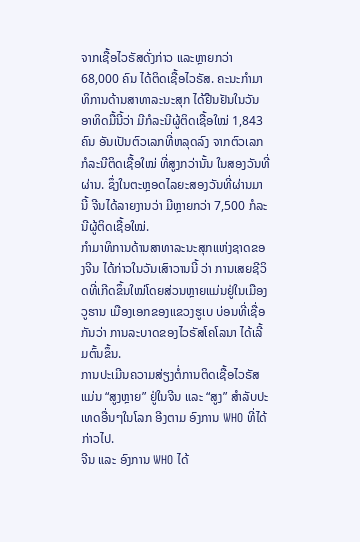ຈາກເຊື້ອໄວຣັສດັ່ງກ່າວ ແລະຫຼາຍກວ່າ 68,000 ຄົນ ໄດ້ຕິດເຊື້ອໄວຣັສ. ຄະນະກຳມາທິການດ້ານສາທາລະນະສຸກ ໄດ້ຢືນຢັນໃນວັນອາທິດມື້ນີ້ວ່າ ມີກໍລະນີຜູ້ຕິດເຊື້ອໃໝ່ 1,843 ຄົນ ອັນເປັນຕົວເລກທີ່ຫລຸດລົງ ຈາກຕົວເລກກໍລະນີຕິດເຊື້ອໃໝ່ ທີ່ສູງກວ່ານັ້ນ ໃນສອງວັນທີ່ຜ່ານ. ຊຶ່ງໃນຕະຫຼອດໄລຍະສອງວັນທີ່ຜ່ານມານີ້ ຈີນໄດ້ລາຍງານວ່າ ມີຫຼາຍກວ່າ 7,500 ກໍລະນີຜູ້ຕິດເຊື້ອໃໝ່.
ກຳມາທິການດ້ານສາທາລະນະສຸກແຫ່ງຊາດຂອງຈີນ ໄດ້ກ່າວໃນວັນເສົາວານນີ້ ວ່າ ການເສຍຊີວິດທີ່ເກີດຂຶ້ນໃໝ່ໂດຍສ່ວນຫຼາຍແມ່ນຢູ່ໃນເມືອງວູຮານ ເມືອງເອກຂອງແຂວງຮູເບ ບ່ອນທີ່ເຊື່ອກັນວ່າ ການລະບາດຂອງໄວຣັສໂຄໂລນາ ໄດ້ເລີ້ມຕົ້ນຂຶ້ນ.
ການປະເມີນຄວາມສ່ຽງຕໍ່ການຕິດເຊື້ອໄວຣັສ ແມ່ນ “ສູງຫຼາຍ” ຢູ່ໃນຈີນ ແລະ “ສູງ” ສຳລັບປະເທດອື່ນໆໃນໂລກ ອີງຕາມ ອົງການ WHO ທີ່ໄດ້ກ່າວໄປ.
ຈີນ ແລະ ອົງການ WHO ໄດ້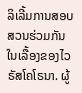ລິເລີ້ມການສອບສວນຮ່ວມກັນ ໃນເລື້ອງຂອງໄວຣັສໂຄໂຣນາ. ຜູ້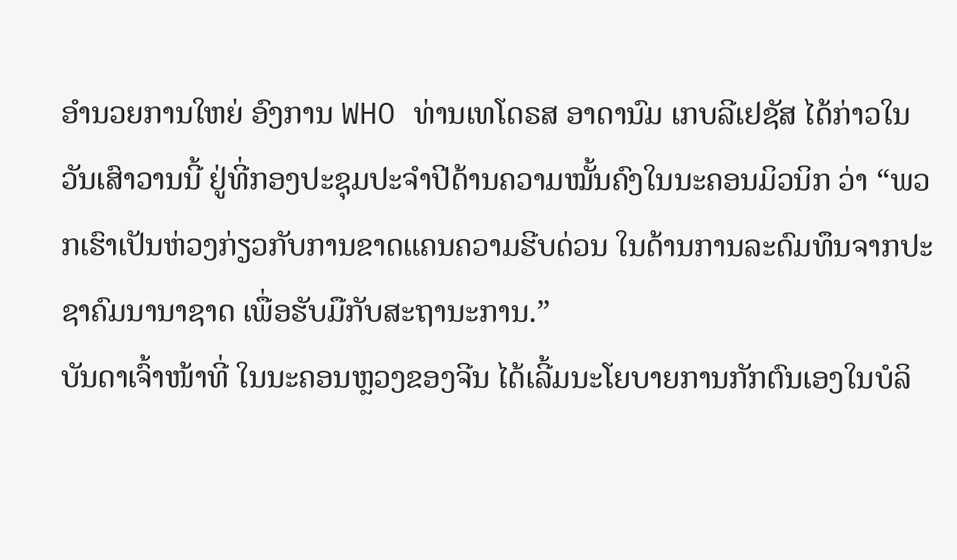ອຳນວຍການໃຫຍ່ ອົງການ WHO ທ່ານເທໂດຣສ ອາດານົມ ເກບລີເຢຊັສ ໄດ້ກ່າວໃນວັນເສົາວານນີ້ ຢູ່ທີ່ກອງປະຊຸມປະຈຳປີດ້ານຄວາມໝັ້ນຄົງໃນນະຄອນມິວນິກ ວ່າ “ພວກເຮົາເປັນຫ່ວງກ່ຽວກັບການຂາດແຄນຄວາມຮີບດ່ວນ ໃນດ້ານການລະດົມທຶນຈາກປະຊາຄົມນານາຊາດ ເພື່ອຮັບມືກັບສະຖານະການ.”
ບັນດາເຈົ້າໜ້າທີ່ ໃນນະຄອນຫຼວງຂອງຈີນ ໄດ້ເລີ້ມນະໂຍບາຍການກັກຕົນເອງໃນບໍລິ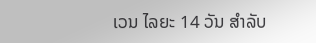ເວນ ໄລຍະ 14 ວັນ ສຳລັບ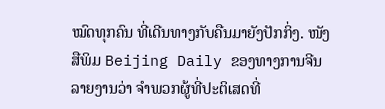ໝົດທຸກຄົນ ທີ່ເດີນທາງກັບຄືນມາຍັງປັກກິ່ງ. ໜັງສືພິມ Beijing Daily ຂອງທາງການຈີນ ລາຍງານວ່າ ຈຳພວກຜູ້ທີ່ປະຕິເສດທີ່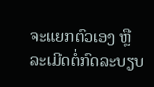ຈະແຍກຕົວເອງ ຫຼື ລະເມີດຕໍ່ກົດລະບຽບ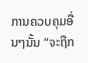ການຄວບຄຸມອື່ນໆນັ້ນ “ຈະຖືກ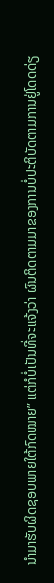ນຳມາຮັບຜິດຊອບພາຍໃຕ້ກົດໝາຍ” ແຕ່ກໍບໍ່ເປັນທີ່ຈະແຈ້ງວ່າ ຜົນຕິດຕາມມາຂອງການບໍ່ປະຕິບັດຕາມການຢູ່ໂດດດ່ຽ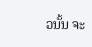ວນັ້ນ ຈະ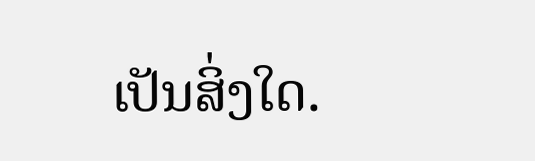ເປັນສິ່ງໃດ.